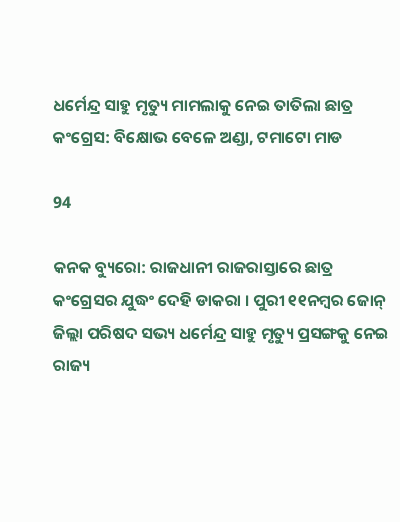ଧର୍ମେନ୍ଦ୍ର ସାହୁ ମୃତ୍ୟୁ ମାମଲାକୁ ନେଇ ତାତିଲା ଛାତ୍ର କଂଗ୍ରେସ: ବିକ୍ଷୋଭ ବେଳେ ଅଣ୍ଡା, ଟମାଟୋ ମାଡ

94

କନକ ବ୍ୟୁରୋ: ରାଜଧାନୀ ରାଜରାସ୍ତାରେ ଛାତ୍ର କଂଗ୍ରେସର ଯୁଦ୍ଧଂ ଦେହି ଡାକରା । ପୁରୀ ୧୧ନମ୍ବର ଜୋନ୍ ଜିଲ୍ଲା ପରିଷଦ ସଭ୍ୟ ଧର୍ମେନ୍ଦ୍ର ସାହୁ ମୃତ୍ୟୁ ପ୍ରସଙ୍ଗକୁ ନେଇ ରାଜ୍ୟ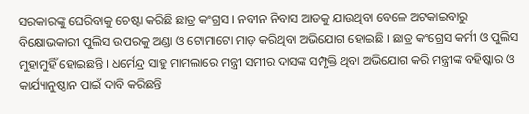ସରକାରଙ୍କୁ ଘେରିବାକୁ ଚେଷ୍ଟା କରିଛି ଛାତ୍ର କଂଗ୍ରସ । ନବୀନ ନିବାସ ଆଡକୁ ଯାଉଥିବା ବେଳେ ଅଟକାଇବାରୁ ବିକ୍ଷୋଭକାରୀ ପୁଲିସ ଉପରକୁ ଅଣ୍ଡା ଓ ଟୋମାଟୋ ମାଡ଼ କରିଥିବା ଅଭିଯୋଗ ହୋଇଛି । ଛାତ୍ର କଂଗ୍ରେସ କର୍ମୀ ଓ ପୁଲିସ ମୁହାମୁହିଁ ହୋଇଛନ୍ତି । ଧର୍ମେନ୍ଦ୍ର ସାହୁ ମାମଲାରେ ମନ୍ତ୍ରୀ ସମୀର ଦାସଙ୍କ ସମ୍ପୃକ୍ତି ଥିବା ଅଭିଯୋଗ କରି ମନ୍ତ୍ରୀଙ୍କ ବହିଷ୍କାର ଓ କାର୍ଯ୍ୟାନୁଷ୍ଠାନ ପାଇଁ ଦାବି କରିଛନ୍ତି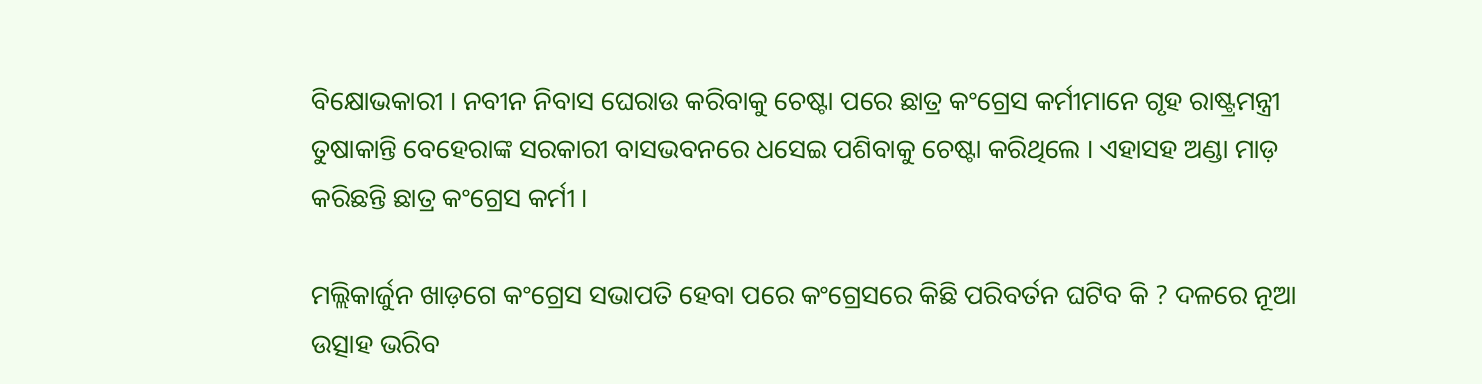ବିକ୍ଷୋଭକାରୀ । ନବୀନ ନିବାସ ଘେରାଉ କରିବାକୁ ଚେଷ୍ଟା ପରେ ଛାତ୍ର କଂଗ୍ରେସ କର୍ମୀମାନେ ଗୃହ ରାଷ୍ଟ୍ରମନ୍ତ୍ରୀ ତୁଷାକାନ୍ତି ବେହେରାଙ୍କ ସରକାରୀ ବାସଭବନରେ ଧସେଇ ପଶିବାକୁ ଚେଷ୍ଟା କରିଥିଲେ । ଏହାସହ ଅଣ୍ଡା ମାଡ଼ କରିଛନ୍ତି ଛାତ୍ର କଂଗ୍ରେସ କର୍ମୀ ।

ମଲ୍ଲିକାର୍ଜୁନ ଖାଡ଼ଗେ କଂଗ୍ରେସ ସଭାପତି ହେବା ପରେ କଂଗ୍ରେସରେ କିଛି ପରିବର୍ତନ ଘଟିବ କି ? ଦଳରେ ନୂଆ ଉତ୍ସାହ ଭରିବ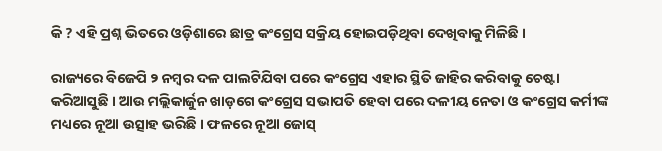କି ? ଏହି ପ୍ରଶ୍ନ ଭିତରେ ଓଡ଼ିଶାରେ ଛାତ୍ର କଂଗ୍ରେସ ସକ୍ରିୟ ହୋଇପଡ଼ିଥିବା ଦେଖିବାକୁ ମିଳିଛି ।

ରାଜ୍ୟରେ ବିଜେପି ୨ ନମ୍ବର ଦଳ ପାଲଟିଯିବା ପରେ କଂଗ୍ରେସ ଏହାର ସ୍ଥିତି ଜାହିର କରିବାକୁ ଚେଷ୍ଟା କରିଆସୁଛି । ଆଉ ମଲ୍ଲିକାର୍ଜୁନ ଖାଡ଼ଗେ କଂଗ୍ରେସ ସଭାପତି ହେବା ପରେ ଦଳୀୟ ନେତା ଓ କଂଗ୍ରେସ କର୍ମୀଙ୍କ ମଧ୍ୟରେ ନୂଆ ଉତ୍ସାହ ଭରିଛି । ଫଳରେ ନୂଆ ଜୋସ୍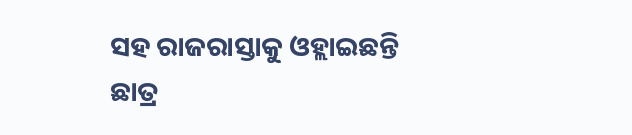ସହ ରାଜରାସ୍ତାକୁ ଓହ୍ଲାଇଛନ୍ତି ଛାତ୍ର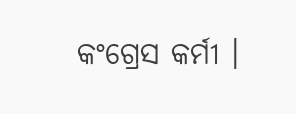କଂଗ୍ରେସ କର୍ମୀ ।